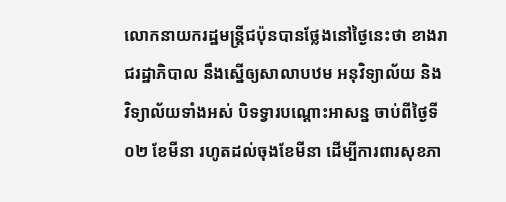លោកនាយករដ្ឋមន្ត្រីជប៉ុនបានថ្លែងនៅថ្ងៃនេះថា ខាងរាជរដ្ឋាភិបាល នឹងស្នើឲ្យសាលាបឋម អនុវិទ្យាល័យ និងវិទ្យាល័យទាំងអស់ បិទទ្វារបណ្ដោះអាសន្ន ចាប់ពីថ្ងៃទី ០២ ខែមីនា រហូតដល់ចុងខែមីនា ដើម្បីការពារសុខភា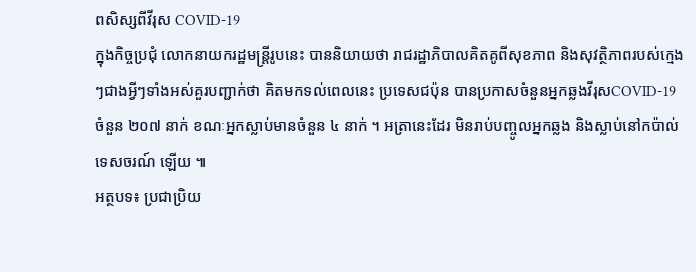ពសិស្សពីវីរុស COVID-19
ក្នុងកិច្ចប្រជុំ លោកនាយករដ្ឋមន្ត្រីរូបនេះ បាននិយាយថា រាជរដ្ឋាភិបាលគិតគូពីសុខភាព និងសុវត្ថិភាពរបស់ក្មេងៗជាងអ្វីៗទាំងអស់គួរបញ្ជាក់ថា គិតមកទល់ពេលនេះ ប្រទេសជប៉ុន បានប្រកាសចំនួនអ្នកឆ្លងវីរុសCOVID-19 ចំនួន ២០៧ នាក់ ខណៈអ្នកស្លាប់មានចំនួន ៤ នាក់ ។ អត្រានេះដែរ មិនរាប់បញ្ចូលអ្នកឆ្លង និងស្លាប់នៅកប៉ាល់ទេសចរណ៍ ឡើយ ៕
អត្ថបទ៖ ប្រជាប្រិយ